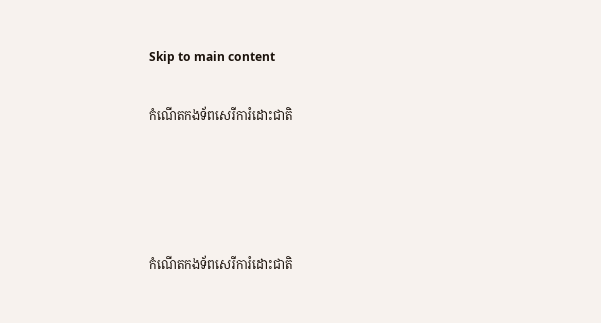Skip to main content

កំណេីតកងទ័ពសេរីការំដោះជាតិ




កំណេីតកងទ័ពសេរីការំដោះជាតិ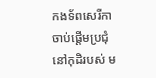កងទ័ពសេរីកាចាប់ផ្តេីមប្រជុំនៅកុដិរបស់ ម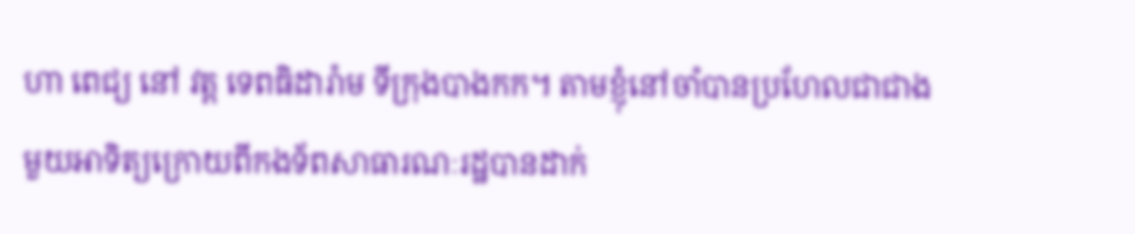ហា ពេជ្យ នៅ វត្ត ទេពធិដារ៉ាម ទីក្រុងបាងកក។ តាមខ្ញុំនៅចាំបានប្រហែលជាជាងមួយអាទិត្យក្រោយពីកងទ័ពសាធារណៈរដ្ឋបានដាក់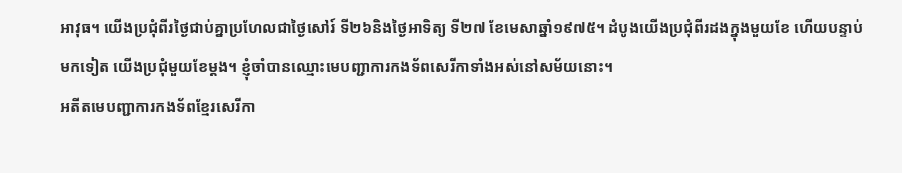អាវុធ។ យេីងប្រជុំពីរថ្ងៃជាប់គ្នាប្រហែលជាថ្ងៃសៅរ៍ ទី២៦និងថ្ងៃអាទិត្យ ទី២៧ ខែមេសាឆ្នាំ១៩៧៥។ ដំបូងយេីងប្រជុំពីរដងក្នុងមួយខែ ហេីយបន្ទាប់មកទៀត យេីងប្រជុំមួយខែម្តង។ ខ្ញុំចាំបានឈ្មោះមេបញ្ជាការកងទ័ពសេរីកាទាំងអស់នៅសម័យនោះ។
អតីតមេបញ្ជាការកងទ័ពខ្មែរសេរីកា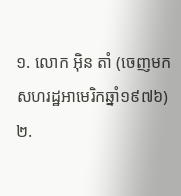១. លោក អ៊ិន តាំ (ចេញមកសហរដ្ឋអាមេរិកឆ្នាំ១៩៧៦)
២.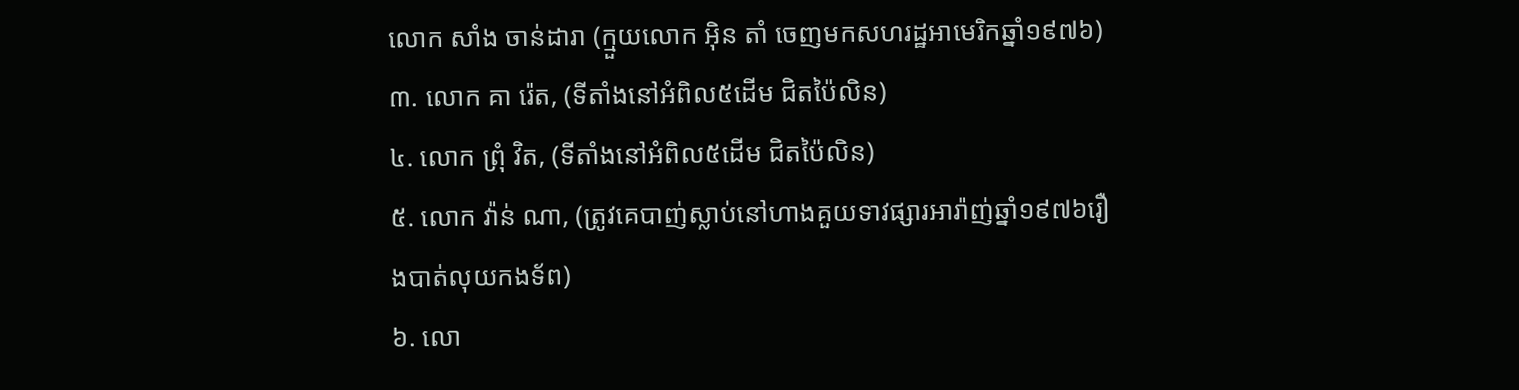លោក សាំង ចាន់ដារា (ក្មួយលោក អ៊ិន តាំ ចេញមកសហរដ្ឋអាមេរិកឆ្នាំ១៩៧៦)
៣. លោក គា រ៉េត, (ទីតាំងនៅអំពិល៥ដេីម ជិតប៉ៃលិន)
៤. លោក ព្រុំ វិត, (ទីតាំងនៅអំពិល៥ដេីម ជិតប៉ៃលិន)
៥. លោក វ៉ាន់ ណា, (ត្រូវគេបាញ់ស្លាប់នៅហាងគួយទាវផ្សារអារ៉ាញ់ឆ្នាំ១៩៧៦រឿងបាត់លុយកងទ័ព)
៦. លោ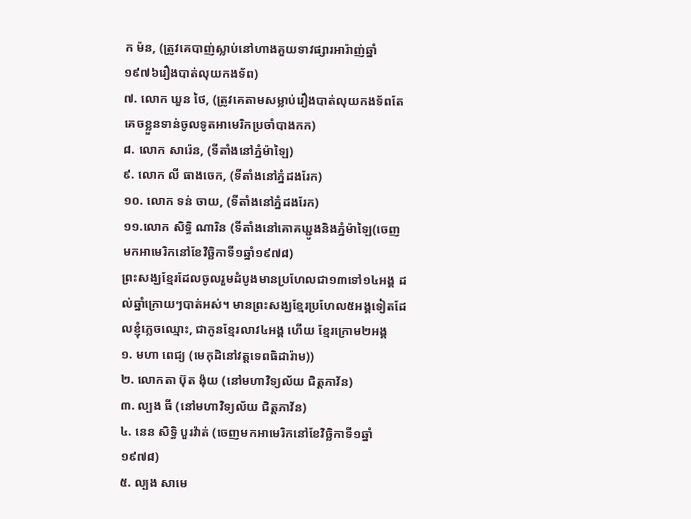ក ម៉ន, (ត្រូវគេបាញ់ស្លាប់នៅហាងគួយទាវផ្សារអារ៉ាញ់ឆ្នាំ១៩៧៦រឿងបាត់លុយកងទ័ព)
៧. លោក ឃួន ថៃ, (ត្រូវគេតាមសម្លាប់រឿងបាត់លុយកងទ័ពតែគេចខ្លួនទាន់ចូលទូតអាមេរិកប្រចាំបាងកក)
៨. លោក សារ៉េន, (ទីតាំងនៅភ្នំម៉ាឡៃ)
៩. លោក លី ធាងចេក, (ទីតាំងនៅភ្នំដងរែក)
១០. លោក ទន់ ចាយ, (ទីតាំងនៅភ្នំដងរែក)
១១.លោក សិទ្ធិ ណារិន (ទីតាំងនៅគោគឃ្ជូងនិងភ្នំម៉ាឡៃ(ចេញមកអាមេរិកនៅខែវិច្ឆិកាទី១ឆ្នាំ១៩៧៨)
ព្រះសង្ឃខ្មែរដែលចូលរួមដំបូងមានប្រហែលជា១៣ទៅ១៤អង្គ ដល់ឆ្នាំក្រោយៗបាត់អស់។ មានព្រះសង្ឃខ្មែរប្រហែល៥អង្គទៀតដែលខ្ញុំភ្លេចឈ្មោះ, ជាកូនខ្មែរលាវ៤អង្គ ហេីយ ខ្មែរក្រោម២អង្គ
១. មហា ពេជ្យ (មេកុដិនៅវត្តទេពធិដារ៉ាម))
២. លោកតា ប៊ុត ង៉ុយ (នៅមហាវិទ្យល័យ ជិត្តភាវ័ន)
៣. ល្បង ធី (នៅមហាវិទ្យល័យ ជិត្តភាវ័ន)
៤. នេន សិទ្ធិ បួរវ៉ាត់ (ចេញមកអាមេរិកនៅខែវិច្ឆិកាទី១ឆ្នាំ១៩៧៨)
៥. ល្បង សាមេ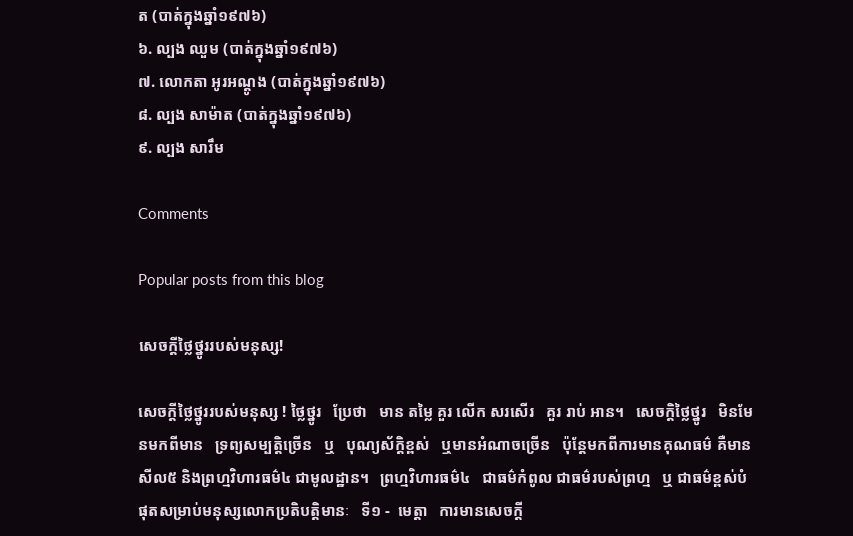ត (បាត់ក្នុងឆ្នាំ១៩៧៦)
៦. ល្បង ឈួម (បាត់ក្នុងឆ្នាំ១៩៧៦)
៧. លោកតា អូរអណ្តូង (បាត់ក្នុងឆ្នាំ១៩៧៦)
៨. ល្បង សាម៉ាត (បាត់ក្នុងឆ្នាំ១៩៧៦)
៩. ល្បង សារឹម

Comments

Popular posts from this blog

សេចក្តីថ្លៃថ្នូររបស់មនុស្ស!

សេចក្តីថ្លៃថ្នូររបស់មនុស្ស ! ថ្លៃថ្នូរ   ប្រែថា   មាន តម្លៃ គួរ លើក សរសើរ   គួរ រាប់ អាន។   សេចក្តិថ្លៃថ្នូរ   មិនមែនមកពីមាន   ទ្រព្យសម្បត្តិច្រេីន   ឬ   បុណ្យស័ក្តិខ្ពស់   ឬមានអំណាចច្រេីន   ប៉ុន្តែមកពីការមានគុណធម៌ គឺមាន សីល៥ និងព្រហ្មវិហារធម៌៤ ជាមូលដ្ឋាន។   ព្រហ្មវិហារធម៌៤   ជាធម៌កំពូល ជាធម៌របស់ព្រហ្ម   ឬ ជាធម៌ខ្ពស់បំផុតសម្រាប់មនុស្សលោកប្រតិបត្តិមានៈ   ទី១ -  មេត្តា   ការមានសេចក្តី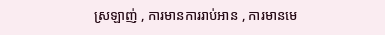ស្រឡាញ់ , ការមានការរាប់អាន , ការមានមេ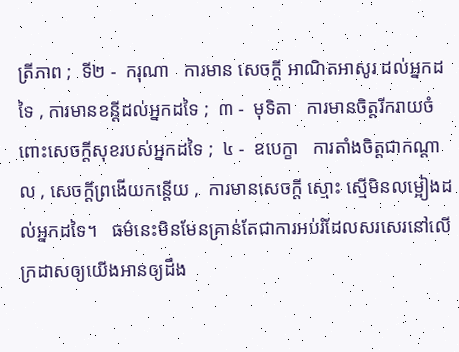ត្រីភាព ;  ទី២ -  ករុណា   ការមាន សេចក្ដី អាណិតអាសូរ ដល់អ្នកដទៃ , ការមានខន្តីដល់អ្នកដទៃ ;  ៣ -  មុទិតា   ការមានចិត្តរីករាយចំពោះសេចក្ដីសុខរបស់អ្នកដទៃ ;  ៤ -  ឧបេក្ខា   ការតាំងចិត្តជាកណ្ដាល , សេចក្ដីព្រងើយកន្តើយ ,  ការមានសេចក្ដី ស្មោះ ស្មើមិនលម្អៀងដល់អ្នកដទៃ។   ធម៌នេះមិនមែនគ្រាន់តែជាការអប់រំដែលសរសេរនៅលេីក្រដាសឲ្យយេីងអានឲ្យដឹង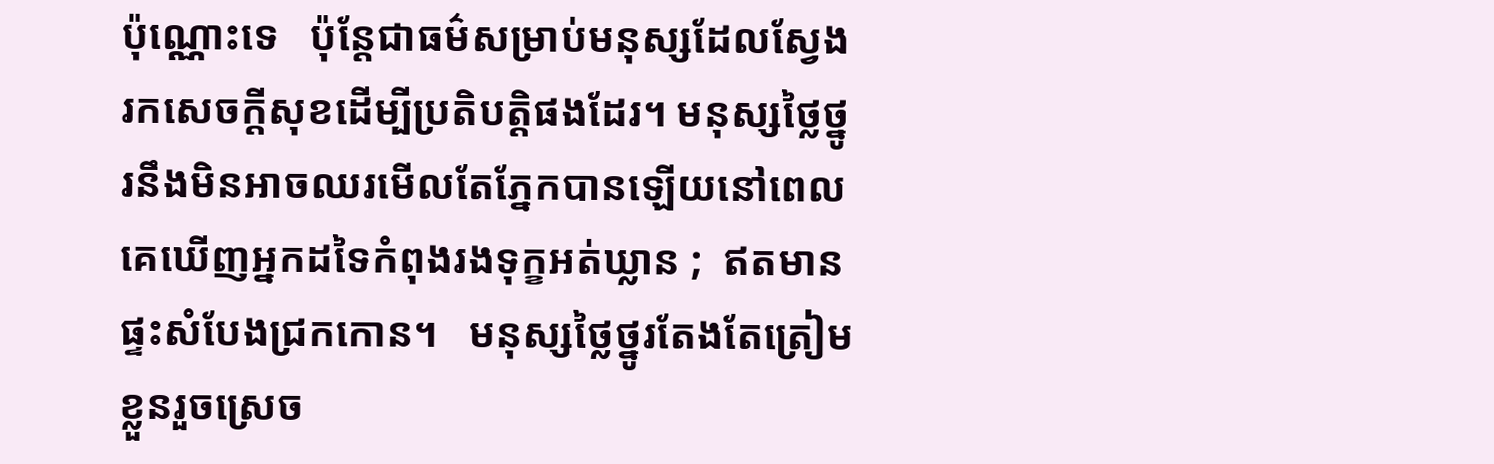ប៉ុណ្ណោះទេ   ប៉ុន្តែជាធម៌សម្រាប់មនុស្សដែលស្វែងរកសេចក្តីសុខដេីម្បីប្រតិបត្តិផងដែរ។ មនុស្សថ្លៃថ្នូរនឹងមិនអាចឈរមេីលតែភ្នែកបានឡេីយនៅពេលគេឃេីញអ្នកដទៃកំពុងរងទុក្ខអត់ឃ្លាន ;  ឥតមានផ្ទះសំបែងជ្រកកោន។   មនុស្សថ្លៃថ្នូរតែងតែត្រៀមខ្លួនរួចស្រេច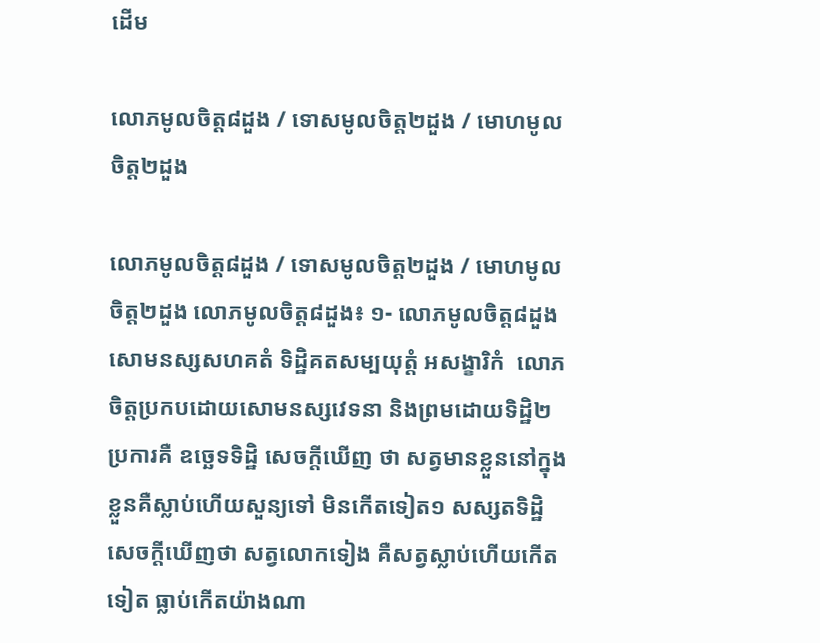ដេីម

លោភមូលចិត្ត៨ដួង / ទោសមូលចិត្ត២ដួង / មោហមូលចិត្ត២ដួង

លោភមូលចិត្ត៨ដួង / ទោសមូលចិត្ត២ដួង / មោហមូលចិត្ត២ដួង លោភមូលចិត្ត៨ដួង៖ ១- លោភមូលចិត្ត៨ដួង សោមនស្សសហគតំ ទិដ្ឋិគតសម្បយុត្តំ អសង្ខារិកំ  លោភចិត្តប្រកបដោយសោមនស្សវេទនា និងព្រមដោយទិដ្ឋិ២ប្រការគឺ ឧច្ឆេទទិដ្ឋិ សេចក្តីឃើញ ថា សត្វមានខ្លួននៅក្នុងខ្លួនគឺស្លាប់ហើយសួន្យទៅ មិនកើតទៀត១ សស្សតទិដ្ឋិ សេចក្តីឃើញថា សត្វលោកទៀង គឺសត្វស្លាប់ហើយកើតទៀត ធ្លាប់កើតយ៉ាងណា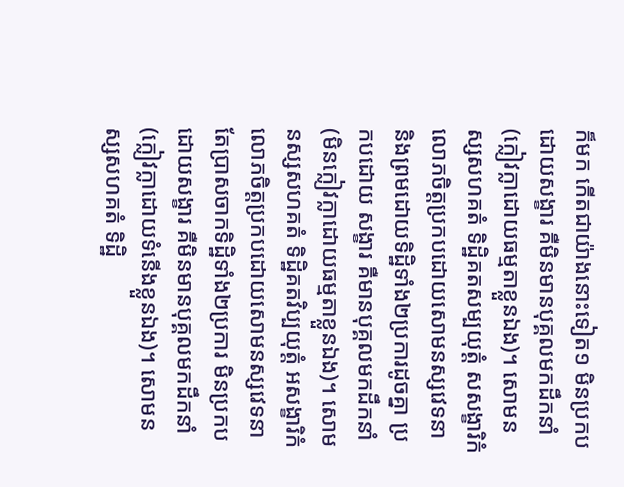ក៏មក កើតជាយ៉ាងនោះទៀត១ មិនប្រកបដោយសង្ខារ គឺមិនមានបុគ្គលមកដឹកនាំ (ក្លៀវក្លាដោយធម្មតាខ្លួនឯង)។ សោមនស្សសហគតំ ទិដ្ឋិគតសម្បយុត្តំ សសង្ខារិកំ  លោភចិត្តប្រកបដោយសោមនស្សវេទនា និងព្រមដោយទិដ្ឋិទាំង២ប្រការដូចគ្នា ប្រកបដោយ សង្ខារ គឺមានបុគ្គលមកដឹកនាំ(មិនក្លៀវក្លាដោយធម្មតាខ្លួនឯង)។ សោមនស្សសហគតំ ទិដ្ឋិគតវិប្បយុត្តំ អសង្ខារិកំ  លោភចិត្តប្រកបដោយសោមនស្សវេទនា តែប្រាសចាកទិដ្ឋិទាំង២ប្រការ មិនប្រកបដោយសង្ខារ គឺមិនមានបុគ្គលមកដឹកនាំ (ក្លៀវក្លាដោយទំនើងខ្លួនឯង)។ សោមនស្សសហគតំ ទិដ្ឋិ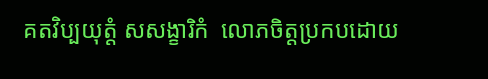គតវិប្បយុត្តំ សសង្ខារិកំ  លោភចិត្តប្រកបដោយ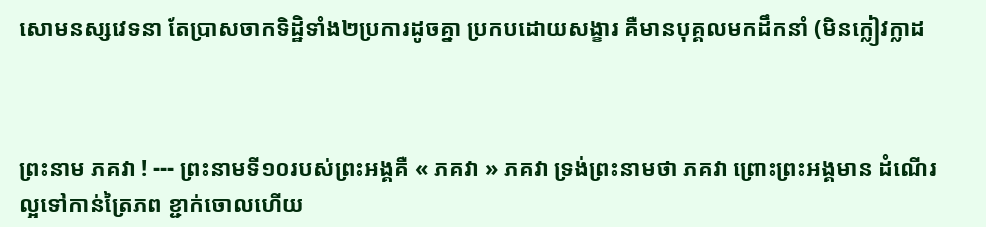សោមនស្សវេទនា តែប្រាសចាកទិដ្ឋិទាំង២ប្រការដូចគ្នា ប្រកបដោយសង្ខារ គឺមានបុគ្គលមកដឹកនាំ (មិនក្លៀវក្លាដ



ព្រះនាម ភគវា ! --- ព្រះនាមទី១០របស់ព្រះអង្គគឺ « ភគវា » ភគវា ទ្រង់ព្រះនាមថា ភគវា ព្រោះព្រះអង្គមាន ដំណើរល្អទៅកាន់ត្រៃភព ខ្ជាក់ចោលហើយ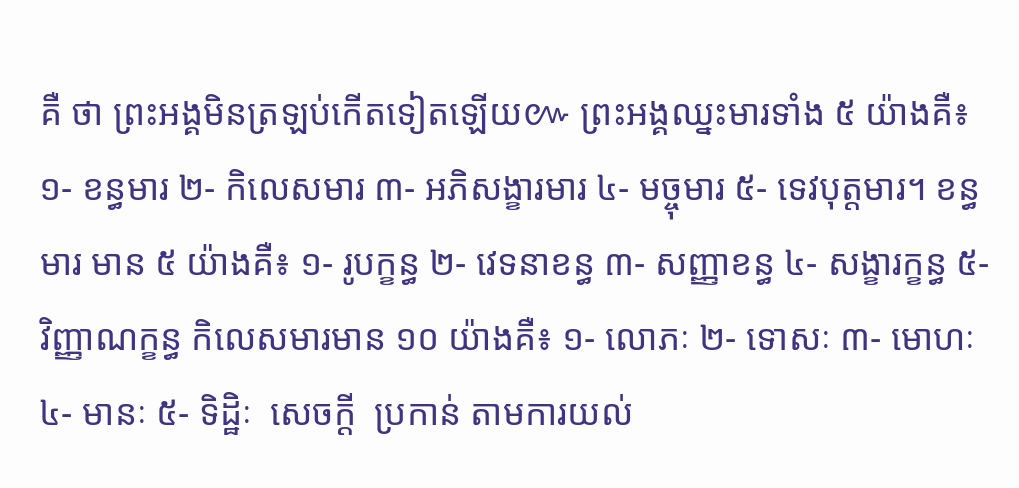គឺ ថា ព្រះអង្គមិនត្រឡប់កើតទៀតឡើយ៚ ព្រះអង្គឈ្នះមារទាំង ៥ យ៉ាងគឺ៖ ១- ខន្ធមារ ២- កិលេសមារ ៣- អភិសង្ខារមារ ៤- មច្ចុមារ ៥- ទេវបុត្តមារ។ ខន្ធមារ មាន ៥ យ៉ាងគឺ៖ ១- រូបក្ខន្ធ ២- វេទនាខន្ធ ៣- សញ្ញាខន្ធ ៤- សង្ខារក្ខន្ធ ៥- វិញ្ញាណក្ខន្ធ កិលេសមារមាន ១០ យ៉ាងគឺ៖ ១- លោភៈ ២- ទោសៈ ៣- មោហៈ ៤- មានៈ ៥- ទិដ្ឋិៈ  សេចក្ដី  ប្រកាន់ តាមការយល់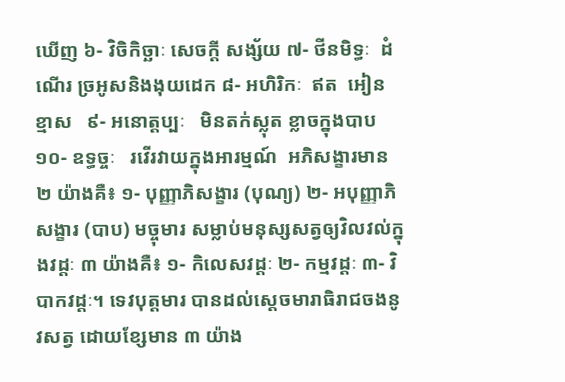ឃើញ ៦- វិចិកិច្ឆាៈ សេចក្តី សង្ស័យ ៧- ថីនមិទ្ធៈ  ដំណើរ ច្រអូសនិងងុយដេក ៨- អហិរិកៈ  ឥត  អៀន  ខ្មាស   ៩- អនោត្តប្បៈ   មិនតក់ស្លុត ខ្លាចក្នុងបាប ១០- ឧទ្ធច្ចៈ   រវើរវាយក្នុងអារម្មណ៍  អភិសង្ខារមាន ២ យ៉ាងគឺ៖ ១- បុញ្ញាភិសង្ខារ (បុណ្យ) ២- អបុញ្ញាភិសង្ខារ (បាប) មច្ចុមារ សម្លាប់មនុស្សសត្វឲ្យវិលវល់ក្នុងវដ្តៈ ៣ យ៉ាងគឺ៖ ១- កិលេសវដ្ដៈ ២- កម្មវដ្ដៈ ៣- វិបាកវដ្ដៈ។ ទេវបុត្តមារ បានដល់ស្ដេចមារាធិរាជចងនូវសត្វ ដោយខ្សែមាន ៣ យ៉ាង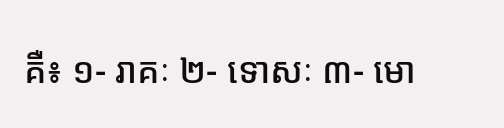គឺ៖ ១- រាគៈ ២- ទោសៈ ៣- មោ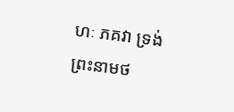ហៈ ភគវា ទ្រង់ព្រះនាមថ